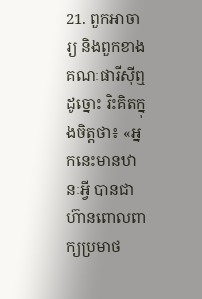21. ពួកអាចារ្យ និងពួកខាងគណៈផារីស៊ីឮដូច្នោះ រិះគិតក្នុងចិត្តថា៖ «អ្នកនេះមានឋានៈអ្វី បានជាហ៊ានពោលពាក្យប្រមាថ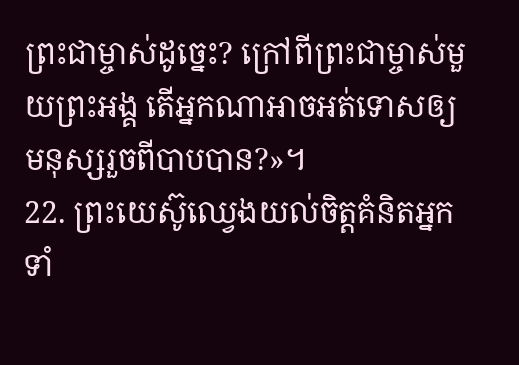ព្រះជាម្ចាស់ដូច្នេះ? ក្រៅពីព្រះជាម្ចាស់មួយព្រះអង្គ តើអ្នកណាអាចអត់ទោសឲ្យមនុស្សរួចពីបាបបាន?»។
22. ព្រះយេស៊ូឈ្វេងយល់ចិត្តគំនិតអ្នកទាំ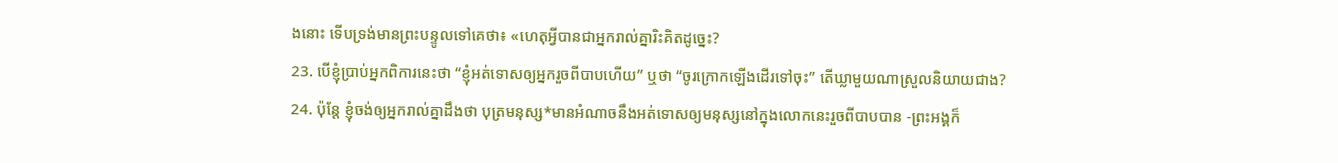ងនោះ ទើបទ្រង់មានព្រះបន្ទូលទៅគេថា៖ «ហេតុអ្វីបានជាអ្នករាល់គ្នារិះគិតដូច្នេះ?
23. បើខ្ញុំប្រាប់អ្នកពិការនេះថា “ខ្ញុំអត់ទោសឲ្យអ្នករួចពីបាបហើយ” ឬថា “ចូរក្រោកឡើងដើរទៅចុះ” តើឃ្លាមួយណាស្រួលនិយាយជាង?
24. ប៉ុន្តែ ខ្ញុំចង់ឲ្យអ្នករាល់គ្នាដឹងថា បុត្រមនុស្ស*មានអំណាចនឹងអត់ទោសឲ្យមនុស្សនៅក្នុងលោកនេះរួចពីបាបបាន -ព្រះអង្គក៏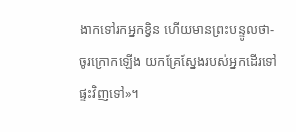ងាកទៅរកអ្នកខ្វិន ហើយមានព្រះបន្ទូលថា- ចូរក្រោកឡើង យកគ្រែស្នែងរបស់អ្នកដើរទៅផ្ទះវិញទៅ»។